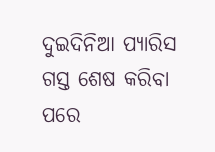ଦୁଇଦିନିଆ ପ୍ୟାରିସ ଗସ୍ତ ଶେଷ କରିବା ପରେ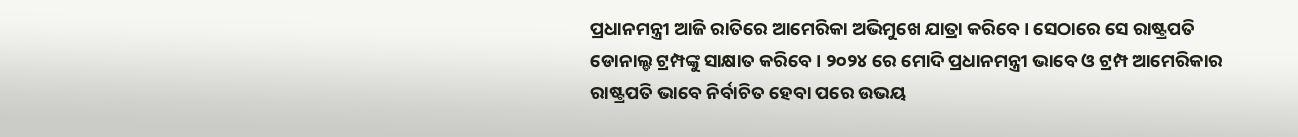ପ୍ରଧାନମନ୍ତ୍ରୀ ଆଜି ରାତିରେ ଆମେରିକା ଅଭିମୁଖେ ଯାତ୍ରା କରିବେ । ସେଠାରେ ସେ ରାଷ୍ଟ୍ରପତି ଡୋନାଲ୍ଡ ଟ୍ରମ୍ପଙ୍କୁ ସାକ୍ଷାତ କରିବେ । ୨୦୨୪ ରେ ମୋଦି ପ୍ରଧାନମନ୍ତ୍ରୀ ଭାବେ ଓ ଟ୍ରମ୍ପ ଆମେରିକାର ରାଷ୍ଟ୍ରପତି ଭାବେ ନିର୍ବାଚିତ ହେବା ପରେ ଉଭୟ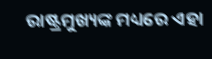ରାଷ୍ଟ୍ରମୁଖ୍ୟଙ୍କ ମଧ୍ୟରେ ଏହା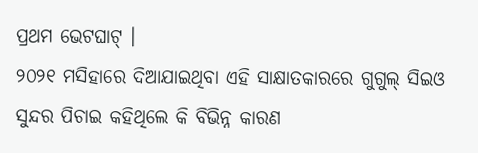ପ୍ରଥମ ଭେଟଘାଟ୍ ।
୨୦୨୧ ମସିହାରେ ଦିଆଯାଇଥିବା ଏହି ସାକ୍ଷାତକାରରେ ଗୁଗୁଲ୍ ସିଇଓ ସୁନ୍ଦର ପିଚାଇ କହିଥିଲେ କି ବିଭିନ୍ନ କାରଣ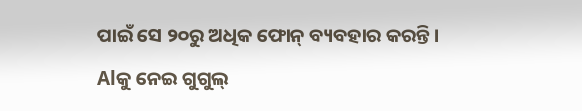ପାଇଁ ସେ ୨୦ରୁ ଅଧିକ ଫୋନ୍ ବ୍ୟବହାର କରନ୍ତି।
Alକୁ ନେଇ ଗୁଗୁଲ୍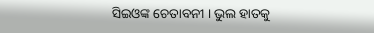ସିଇଓଙ୍କ ଚେତାବନୀ । ଭୁଲ ହାତକୁ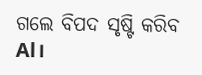ଗଲେ ବିପଦ ସୃଷ୍ଟି କରିବ Al।